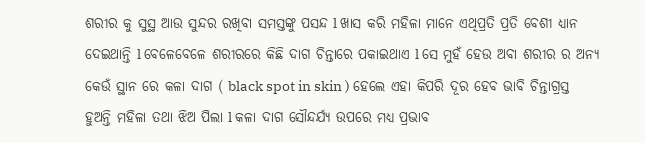ଶରୀର କୁ ସୁସ୍ଥ ଆଉ ସୁନ୍ଦର ରଖିବା ସମସ୍ତଙ୍କୁ ପସନ୍ଦ l ଖାସ କରି ମହିଳା ମାନେ ଏଥିପ୍ରତି ପ୍ରତି ବେଶୀ ଧ୍ୟାନ ଦେଇଥାନ୍ତି l ବେଳେବେଳେ ଶରୀରରେ କିଛି ଦାଗ ଚିନ୍ତାରେ ପକାଇଥାଏ l ସେ ମୁହଁ ହେଉ ଅବା ଶରୀର ର ଅନ୍ୟ କେଉଁ ସ୍ଥାନ ରେ କଳା ଦାଗ ( black spot in skin ) ହେଲେ ଏହା କିପରି ଦୂର ହେବ ଭାବି ଚିନ୍ତାଗ୍ରସ୍ତ ହୁଅନ୍ତି ମହିଳା ତଥା ଝିଅ ପିଲା l କଳା ଦାଗ ସୌନ୍ଦର୍ଯ୍ୟ ଉପରେ ମଧ୍ୟ ପ୍ରଭାବ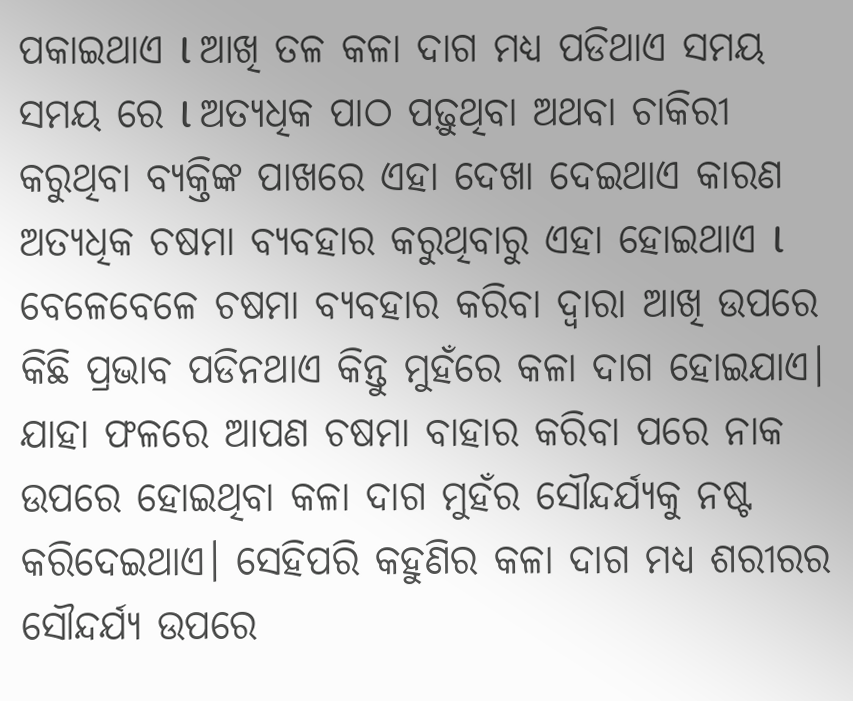ପକାଇଥାଏ l ଆଖି ତଳ କଳା ଦାଗ ମଧ୍ୟ ପଡିଥାଏ ସମୟ ସମୟ ରେ l ଅତ୍ୟଧିକ ପାଠ ପଢ଼ୁଥିବା ଅଥବା ଚାକିରୀ କରୁଥିବା ବ୍ୟକ୍ତିଙ୍କ ପାଖରେ ଏହା ଦେଖା ଦେଇଥାଏ କାରଣ ଅତ୍ୟଧିକ ଚଷମା ବ୍ୟବହାର କରୁଥିବାରୁ ଏହା ହୋଇଥାଏ l
ବେଳେବେଳେ ଚଷମା ବ୍ୟବହାର କରିବା ଦ୍ୱାରା ଆଖି ଉପରେ କିଛି ପ୍ରଭାବ ପଡିନଥାଏ କିନ୍ତୁ ମୁହଁରେ କଳା ଦାଗ ହୋଇଯାଏ। ଯାହା ଫଳରେ ଆପଣ ଚଷମା ବାହାର କରିବା ପରେ ନାକ ଉପରେ ହୋଇଥିବା କଳା ଦାଗ ମୁହଁର ସୌନ୍ଦର୍ଯ୍ୟକୁ ନଷ୍ଟ କରିଦେଇଥାଏ। ସେହିପରି କହୁଣିର କଳା ଦାଗ ମଧ୍ୟ ଶରୀରର ସୌନ୍ଦର୍ଯ୍ୟ ଉପରେ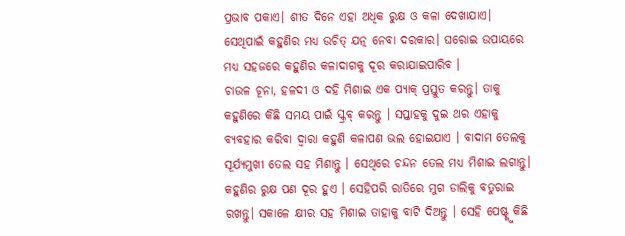ପ୍ରଭାବ ପକାଏ। ଶୀତ ଦିନେ ଏହା ଅଧିକ ରୁକ୍ଷ ଓ କଳା ଦେଖାଯାଏ। ସେଥିପାଇଁ କହୁଣିର ମଧ୍ୟ ଉଚିତ୍ ଯତ୍ନ ନେବା ଦରକାର। ଘରୋଇ ଉପାୟରେ ମଧ୍ୟ ସହଜରେ କହୁଣିର କଳାଦାଗକୁ ଦୂର କରାଯାଇପାରିବ ।
ଚାଉଳ ଚୂନା, ହଳଦୀ ଓ ଦହି ମିଶାଇ ଏକ ପ୍ୟାକ୍ ପ୍ରସ୍ତୁତ କରନ୍ତୁ। ତାକୁ କହୁଣିରେ କିଛି ସମୟ ପାଇଁ ସ୍କ୍ରବ୍ କରନ୍ତୁ । ସପ୍ତାହକୁ ଦୁଇ ଥର ଏହାକୁ ବ୍ୟବହାର କରିବା ଦ୍ବାରା କହୁଣି କଳାପଣ ଭଲ ହୋଇଯାଏ । ବାଦାମ ତେଲକୁ ସୂର୍ଯ୍ୟମୁଖୀ ତେଲ ସହ ମିଶାନ୍ତୁ । ସେଥିରେ ଚନ୍ଦନ ତେଲ ମଧ୍ୟ ମିଶାଇ ଲଗାନ୍ତୁ। କହୁଣିର ରୁକ୍ଷ ପଣ ଦୂର ହୁଏ । ସେହିପରି ରାତିରେ ମୁଗ ଡାଲିକୁ ବତୁରାଇ ରଖନ୍ତୁ। ସକାଳେ କ୍ଷୀର ସହ ମିଶାଇ ତାହାକୁ ବାଟି ଦିଅନ୍ତୁ । ସେହି ପେଷ୍ଟ୍କୁ କିଛି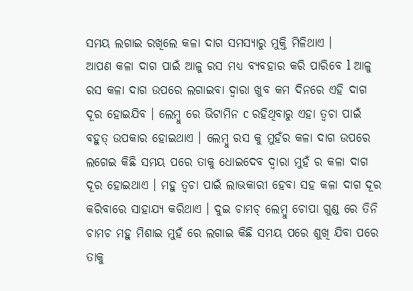ସମୟ ଲଗାଇ ରଖିଲେ କଳା ଦାଗ ସମସ୍ୟାରୁ ମୁକ୍ତି ମିଳିଥାଏ ।
ଆପଣ କଳା ଦାଗ ପାଇଁ ଆଳୁ ରସ ମଧ୍ୟ ବ୍ୟବହାର କରି ପାରିବେ l ଆଳୁ ରସ କଳା ଦାଗ ଉପରେ ଲଗାଇବା ଦ୍ୱାରା ଖୁବ କମ ଦିନରେ ଏହି ଦାଗ ଦୂର ହୋଇଯିବ । ଲେମ୍ବୁ ରେ ଭିଟାମିନ c ରହିଥିବାରୁ ଏହା ତ୍ୱଚା ପାଇଁ ବହୁତ୍ ଉପକାର ହୋଇଥାଏ । ଲେମ୍ବୁ ରସ କୁ ମୁହଁର କଳା ଦାଗ ଉପରେ ଲଗେଇ କିଛି ସମୟ ପରେ ତାକୁ ଧୋଇଦେବ ଦ୍ବାରା ମୁହଁ ର କଳା ଦାଗ ଦୂର ହୋଇଥାଏ । ମହୁ ତ୍ୱଚା ପାଇଁ ଲାଭକାରୀ ହେବା ସହ କଳା ଦାଗ ଦୂର କରିବାରେ ସାହାଯ୍ୟ କରିଥାଏ । ଦୁଇ ଚାମଚ୍ ଲେମ୍ବୁ ଚୋପା ଗୁଣ୍ଡ ରେ ତିନି ଚାମଚ ମହୁ ମିଶାଇ ମୁହଁ ରେ ଲଗାଇ କିଛି ସମୟ ପରେ ଶୁଖି ଯିବା ପରେ ତାକୁ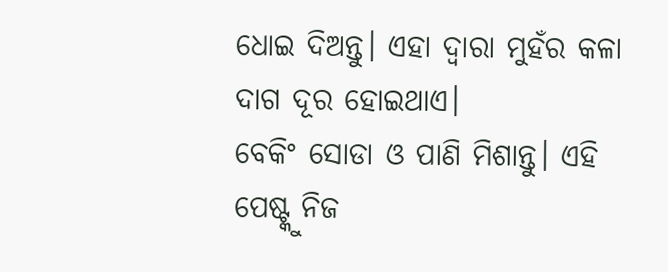ଧୋଇ ଦିଅନ୍ତୁ। ଏହା ଦ୍ବାରା ମୁହଁର କଳା ଦାଗ ଦୂର ହୋଇଥାଏ।
ବେକିଂ ସୋଡା ଓ ପାଣି ମିଶାନ୍ତୁ। ଏହି ପେଷ୍ଟ୍କୁ ନିଜ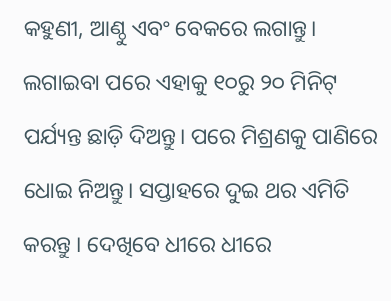କହୁଣୀ, ଆଣ୍ଠୁ ଏବଂ ବେକରେ ଲଗାନ୍ତୁ। ଲଗାଇବା ପରେ ଏହାକୁ ୧୦ରୁ ୨୦ ମିନିଟ୍ ପର୍ଯ୍ୟନ୍ତ ଛାଡ଼ି ଦିଅନ୍ତୁ। ପରେ ମିଶ୍ରଣକୁ ପାଣିରେ ଧୋଇ ନିଅନ୍ତୁ। ସପ୍ତାହରେ ଦୁଇ ଥର ଏମିତି କରନ୍ତୁ । ଦେଖିବେ ଧୀରେ ଧୀରେ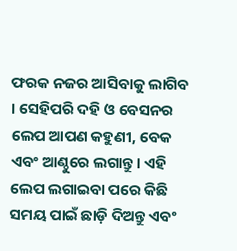ଫରକ ନଜର ଆସିବାକୁ ଲାଗିବ । ସେହିପରି ଦହି ଓ ବେସନର ଲେପ ଆପଣ କହୁଣୀ, ବେକ ଏବଂ ଆଣ୍ଠୁରେ ଲଗାନ୍ତୁ। ଏହି ଲେପ ଲଗାଇବା ପରେ କିଛି ସମୟ ପାଇଁ ଛାଡ଼ି ଦିଅନ୍ତୁ ଏବଂ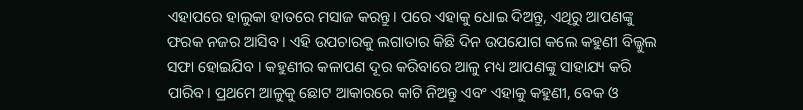ଏହାପରେ ହାଲୁକା ହାତରେ ମସାଜ କରନ୍ତୁ। ପରେ ଏହାକୁ ଧୋଇ ଦିଅନ୍ତୁ, ଏଥିରୁ ଆପଣଙ୍କୁ ଫରକ ନଜର ଆସିବ । ଏହି ଉପଚାରକୁ ଲଗାତାର କିଛି ଦିନ ଉପଯୋଗ କଲେ କହୁଣୀ ବିଲ୍କୁଲ ସଫା ହୋଇଯିବ । କହୁଣୀର କଳାପଣ ଦୂର କରିବାରେ ଆଳୁ ମଧ୍ୟ ଆପଣଙ୍କୁ ସାହାଯ୍ୟ କରି ପାରିବ। ପ୍ରଥମେ ଆଳୁକୁ ଛୋଟ ଆକାରରେ କାଟି ନିଅନ୍ତୁ ଏବଂ ଏହାକୁ କହୁଣୀ, ବେକ ଓ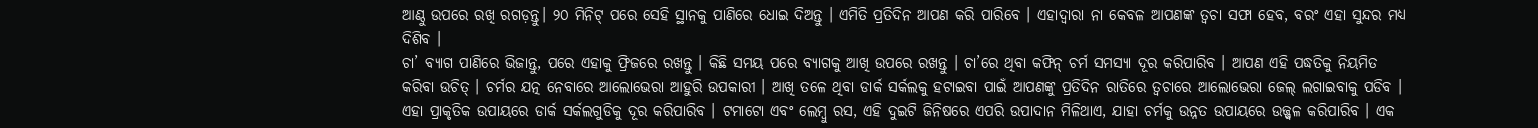ଆଣ୍ଠୁ ଉପରେ ରଖି ରଗଡ଼ନ୍ତୁ। ୨୦ ମିନିଟ୍ ପରେ ସେହି ସ୍ଥାନକୁ ପାଣିରେ ଧୋଇ ଦିଅନ୍ତୁ । ଏମିତି ପ୍ରତିଦିନ ଆପଣ କରି ପାରିବେ । ଏହାଦ୍ୱାରା ନା କେବଳ ଆପଣଙ୍କ ତ୍ୱଚା ସଫା ହେବ, ବରଂ ଏହା ସୁନ୍ଦର ମଧ୍ୟ ଦିଶିବ ।
ଚା’ ବ୍ୟାଗ ପାଣିରେ ଭିଜାନ୍ତୁ, ପରେ ଏହାକୁ ଫ୍ରିଜରେ ରଖନ୍ତୁ । କିଛି ସମୟ ପରେ ବ୍ୟାଗକୁ ଆଖି ଉପରେ ରଖନ୍ତୁ । ଚା’ରେ ଥିବା କଫିନ୍ ଚର୍ମ ସମସ୍ୟା ଦୂର କରିପାରିବ । ଆପଣ ଏହି ପଦ୍ଧତିକୁ ନିୟମିତ କରିବା ଉଚିତ୍ । ଚର୍ମର ଯତ୍ନ ନେବାରେ ଆଲୋଭେରା ଆହୁରି ଉପକାରୀ । ଆଖି ତଳେ ଥିବା ଡାର୍କ ସର୍କଲକୁ ହଟାଇବା ପାଇଁ ଆପଣଙ୍କୁ ପ୍ରତିଦିନ ରାତିରେ ତ୍ୱଚାରେ ଆଲୋଭେରା ଜେଲ୍ ଲଗାଇବାକୁ ପଡିବ । ଏହା ପ୍ରାକୃତିକ ଉପାୟରେ ଡାର୍କ ସର୍କଲଗୁଡିକୁ ଦୂର କରିପାରିବ । ଟମାଟୋ ଏବଂ ଲେମ୍ବୁ ରସ, ଏହି ଦୁଇଟି ଜିନିଷରେ ଏପରି ଉପାଦାନ ମିଳିଥାଏ, ଯାହା ଚର୍ମକୁ ଉନ୍ନତ ଉପାୟରେ ଉଜ୍ଜ୍ୱଳ କରିପାରିବ । ଏକ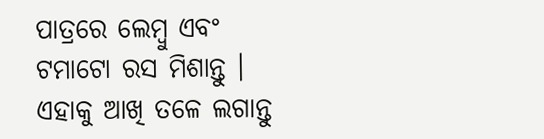ପାତ୍ରରେ ଲେମ୍ବୁ ଏବଂ ଟମାଟୋ ରସ ମିଶାନ୍ତୁ । ଏହାକୁ ଆଖି ତଳେ ଲଗାନ୍ତୁ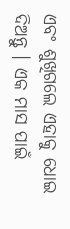ଏବଂ ଶୁଖିଗଲେ ଏହାକୁ ଧୋଇ ଦିଅନ୍ତୁ । ଏକ ମାସ ପାଇଁ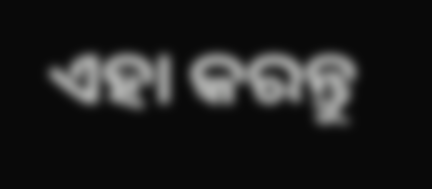ଏହା କରନ୍ତୁ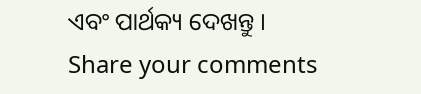ଏବଂ ପାର୍ଥକ୍ୟ ଦେଖନ୍ତୁ ।
Share your comments